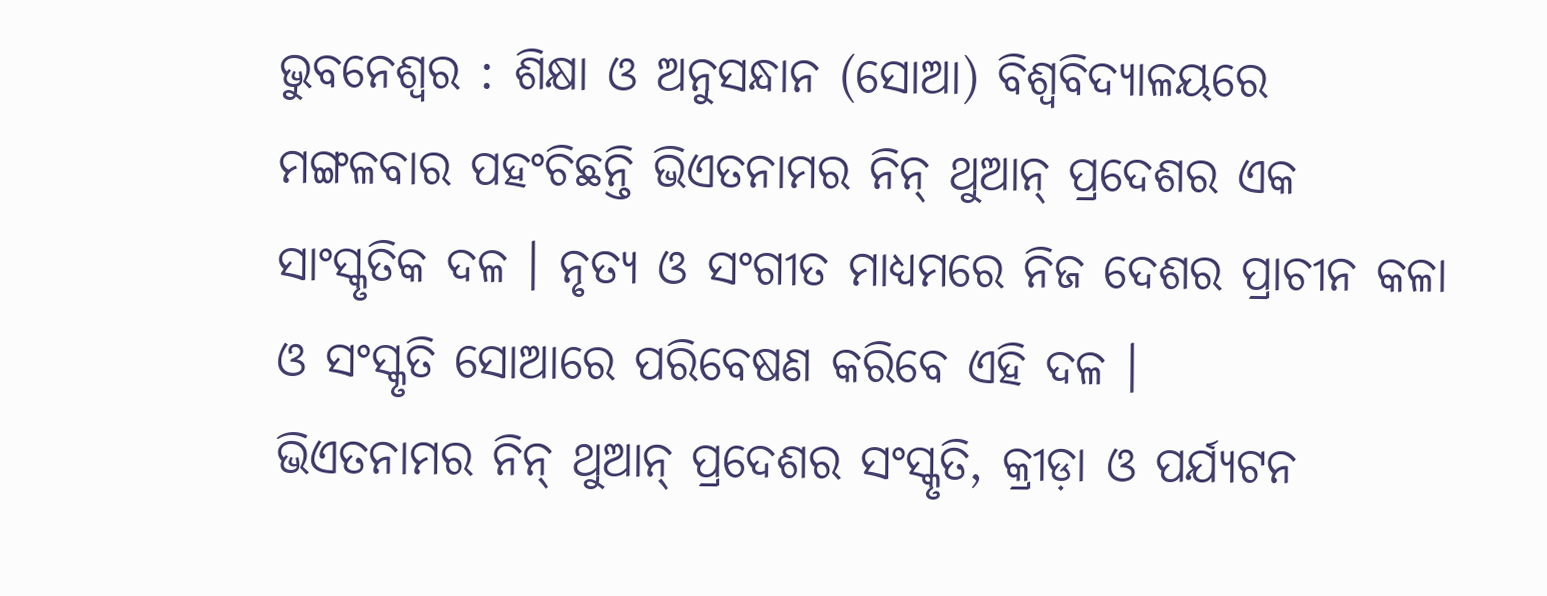ଭୁବନେଶ୍ୱର : ଶିକ୍ଷା ଓ ଅନୁସନ୍ଧାନ (ସୋଆ) ବିଶ୍ୱବିଦ୍ୟାଳୟରେ ମଙ୍ଗଳବାର ପହଂଚିଛନ୍ତି ଭିଏତନାମର ନିନ୍ ଥୁଆନ୍ ପ୍ରଦେଶର ଏକ ସାଂସ୍କୃତିକ ଦଳ । ନୃତ୍ୟ ଓ ସଂଗୀତ ମାଧ୍ୟମରେ ନିଜ ଦେଶର ପ୍ରାଚୀନ କଳା ଓ ସଂସ୍କୃତି ସୋଆରେ ପରିବେଷଣ କରିବେ ଏହି ଦଳ ।
ଭିଏତନାମର ନିନ୍ ଥୁଆନ୍ ପ୍ରଦେଶର ସଂସ୍କୃତି, କ୍ରୀଡ଼ା ଓ ପର୍ଯ୍ୟଟନ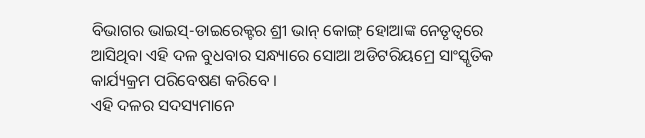ବିଭାଗର ଭାଇସ୍-ଡାଇରେକ୍ଟର ଶ୍ରୀ ଭାନ୍ କୋଙ୍ଗ୍ ହୋଆଙ୍କ ନେତୃତ୍ୱରେ ଆସିଥିବା ଏହି ଦଳ ବୁଧବାର ସନ୍ଧ୍ୟାରେ ସୋଆ ଅଡିଟରିୟମ୍ରେ ସାଂସ୍କୃତିକ କାର୍ଯ୍ୟକ୍ରମ ପରିବେଷଣ କରିବେ ।
ଏହି ଦଳର ସଦସ୍ୟମାନେ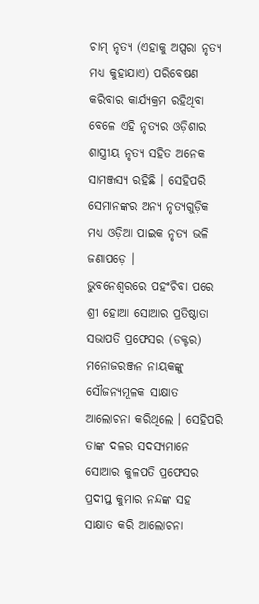ଚାମ୍ ନୃତ୍ୟ (ଏହାକୁ ଅପ୍ସରା ନୃତ୍ୟ ମଧ୍ୟ କୁହାଯାଏ) ପରିବେଷଣ କରିବାର କାର୍ଯ୍ୟକ୍ରମ ରହିଥିବା ବେଳେ ଏହି ନୃତ୍ୟର ଓଡ଼ିଶାର ଶାସ୍ତ୍ରୀୟ ନୃତ୍ୟ ସହିତ ଅନେକ ସାମଞ୍ଜସ୍ୟ ରହିଛି । ସେହିପରି ସେମାନଙ୍କର ଅନ୍ୟ ନୃତ୍ୟଗୁଡ଼ିକ ମଧ୍ୟ ଓଡ଼ିଆ ପାଇକ ନୃତ୍ୟ ଭଳି ଜଣାପଡ଼େ ।
ଭୁବନେଶ୍ୱରରେ ପହଂଚିବା ପରେ ଶ୍ରୀ ହୋଆ ସୋଆର ପ୍ରତିଷ୍ଠାତା ସଭାପତି ପ୍ରଫେସର (ଡକ୍ଟର) ମନୋଜରଞ୍ଜନ ନାୟକଙ୍କୁ ସୌଜନ୍ୟମୂଳକ ସାକ୍ଷାତ ଆଲୋଚନା କରିଥିଲେ । ସେହିପରି ତାଙ୍କ ଦଳର ସଦସ୍ୟମାନେ ସୋଆର କୁଳପତି ପ୍ରଫେସର ପ୍ରଦୀପ୍ତ କୁମାର ନନ୍ଦଙ୍କ ସହ ସାକ୍ଷାତ କରି ଆଲୋଚନା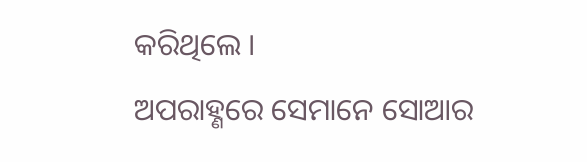କରିଥିଲେ ।
ଅପରାହ୍ଣରେ ସେମାନେ ସୋଆର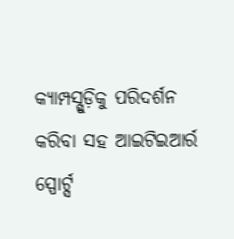କ୍ୟାମ୍ପସ୍ଗୁଡ଼ିକୁ ପରିଦର୍ଶନ କରିବା ସହ ଆଇଟିଇଆର୍ର ସ୍ପୋର୍ଟ୍ସ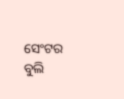ସେଂଟର ବୁଲି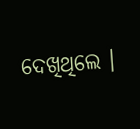ଦେଖିଥିଲେ ।